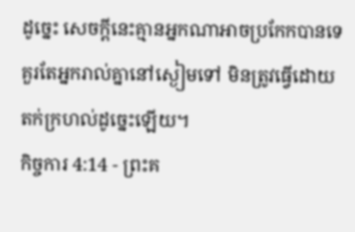ដូច្នេះ សេចក្ដីនេះគ្មានអ្នកណាអាចប្រកែកបានទេ គួរតែអ្នករាល់គ្នានៅស្ងៀមទៅ មិនត្រូវធ្វើដោយតក់ក្រហល់ដូច្នេះឡើយ។
កិច្ចការ 4:14 - ព្រះគ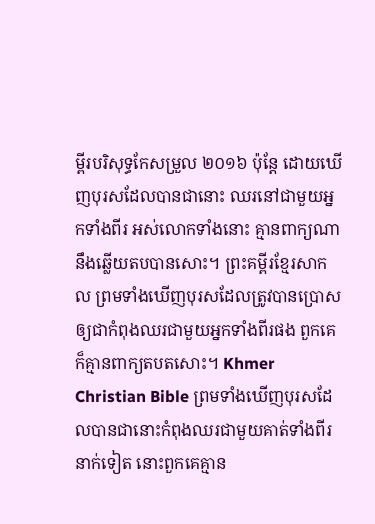ម្ពីរបរិសុទ្ធកែសម្រួល ២០១៦ ប៉ុន្ដែ ដោយឃើញបុរសដែលបានជានោះ ឈរនៅជាមួយអ្នកទាំងពីរ អស់លោកទាំងនោះ គ្មានពាក្យណានឹងឆ្លើយតបបានសោះ។ ព្រះគម្ពីរខ្មែរសាកល ព្រមទាំងឃើញបុរសដែលត្រូវបានប្រោសឲ្យជាកំពុងឈរជាមួយអ្នកទាំងពីរផង ពួកគេក៏គ្មានពាក្យតបតសោះ។ Khmer Christian Bible ព្រមទាំងឃើញបុរសដែលបានជានោះកំពុងឈរជាមួយគាត់ទាំងពីរនាក់ទៀត នោះពួកគេគ្មាន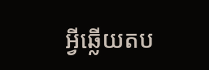អ្វីឆ្លើយតប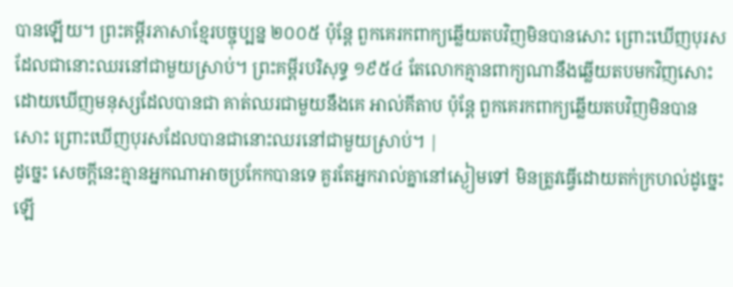បានឡើយ។ ព្រះគម្ពីរភាសាខ្មែរបច្ចុប្បន្ន ២០០៥ ប៉ុន្តែ ពួកគេរកពាក្យឆ្លើយតបវិញមិនបានសោះ ព្រោះឃើញបុរសដែលជានោះឈរនៅជាមួយស្រាប់។ ព្រះគម្ពីរបរិសុទ្ធ ១៩៥៤ តែលោកគ្មានពាក្យណានឹងឆ្លើយតបមកវិញសោះ ដោយឃើញមនុស្សដែលបានជា គាត់ឈរជាមួយនឹងគេ អាល់គីតាប ប៉ុន្ដែ ពួកគេរកពាក្យឆ្លើយតបវិញមិនបានសោះ ព្រោះឃើញបុរសដែលបានជានោះឈរនៅជាមួយស្រាប់។ |
ដូច្នេះ សេចក្ដីនេះគ្មានអ្នកណាអាចប្រកែកបានទេ គួរតែអ្នករាល់គ្នានៅស្ងៀមទៅ មិនត្រូវធ្វើដោយតក់ក្រហល់ដូច្នេះឡើ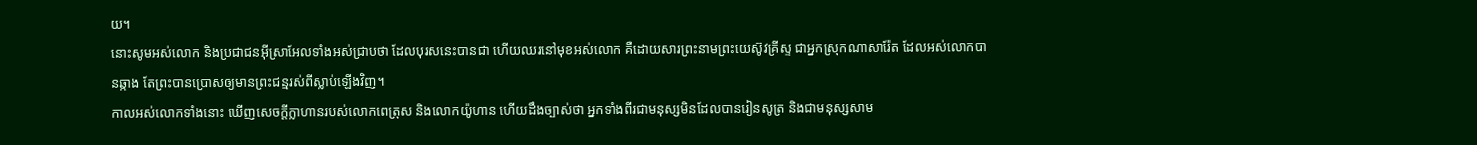យ។
នោះសូមអស់លោក និងប្រជាជនអ៊ីស្រាអែលទាំងអស់ជ្រាបថា ដែលបុរសនេះបានជា ហើយឈរនៅមុខអស់លោក គឺដោយសារព្រះនាមព្រះយេស៊ូវគ្រីស្ទ ជាអ្នកស្រុកណាសារ៉ែត ដែលអស់លោកបានឆ្កាង តែព្រះបានប្រោសឲ្យមានព្រះជន្មរស់ពីស្លាប់ឡើងវិញ។
កាលអស់លោកទាំងនោះ ឃើញសេចក្ដីក្លាហានរបស់លោកពេត្រុស និងលោកយ៉ូហាន ហើយដឹងច្បាស់ថា អ្នកទាំងពីរជាមនុស្សមិនដែលបានរៀនសូត្រ និងជាមនុស្សសាម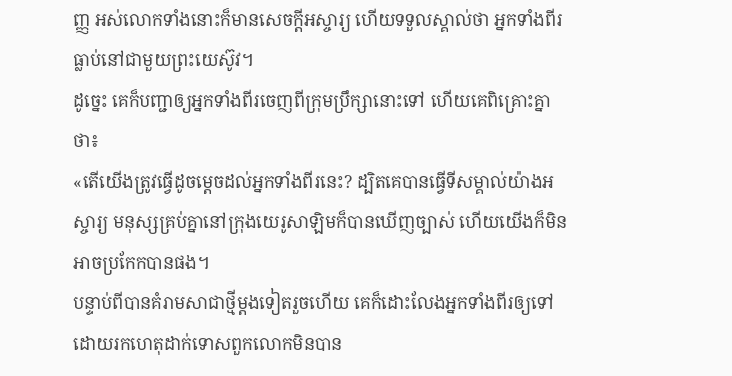ញ្ញ អស់លោកទាំងនោះក៏មានសេចក្ដីអស្ចារ្យ ហើយទទួលស្គាល់ថា អ្នកទាំងពីរធ្លាប់នៅជាមួយព្រះយេស៊ូវ។
ដូច្នេះ គេក៏បញ្ជាឲ្យអ្នកទាំងពីរចេញពីក្រុមប្រឹក្សានោះទៅ ហើយគេពិគ្រោះគ្នាថា៖
«តើយើងត្រូវធ្វើដូចម្ដេចដល់អ្នកទាំងពីរនេះ? ដ្បិតគេបានធ្វើទីសម្គាល់យ៉ាងអស្ចារ្យ មនុស្សគ្រប់គ្នានៅក្រុងយេរូសាឡិមក៏បានឃើញច្បាស់ ហើយយើងក៏មិនអាចប្រកែកបានផង។
បន្ទាប់ពីបានគំរាមសាជាថ្មីម្ដងទៀតរួចហើយ គេក៏ដោះលែងអ្នកទាំងពីរឲ្យទៅ ដោយរកហេតុដាក់ទោសពួកលោកមិនបាន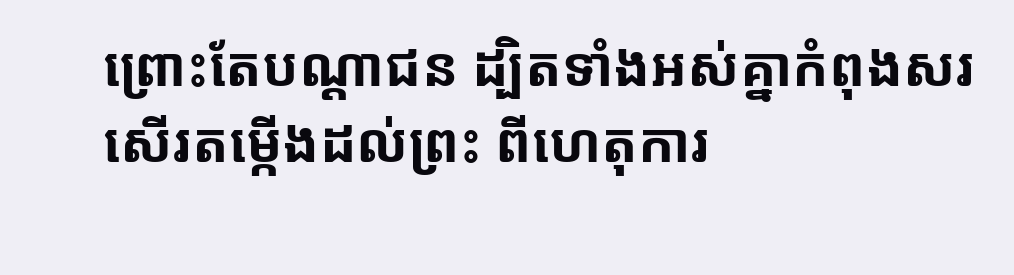ព្រោះតែបណ្ដាជន ដ្បិតទាំងអស់គ្នាកំពុងសរសើរតម្កើងដល់ព្រះ ពីហេតុការ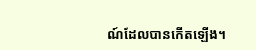ណ៍ដែលបានកើតឡើង។